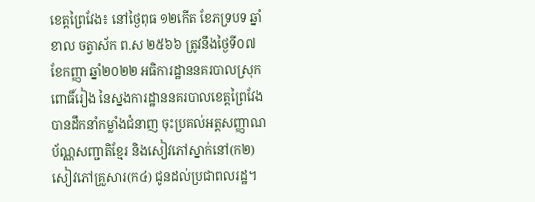ខេត្តព្រៃវែង៖ នៅថ្ងៃពុធ ១២កើត ខែភទ្របទ ឆ្នាំខាល ចត្វាស័ក ព.ស ២៥៦៦ ត្រូវនឹងថ្ងៃទី០៧ ខែកញ្ញា ឆ្នាំ២០២២ អធិការដ្ឋាននគរបាលស្រុកពោធិ៍រៀង នៃស្នងការដ្ឋាននគរបាលខេត្តព្រៃវែង បានដឹកនាំកម្លាំងជំនាញ ចុះប្រគល់អត្តសញ្ញាណប័ណ្ណសញ្ជាតិខ្មែរ និងសៀវភៅស្នាក់នៅ(ក២) សៀវភៅគ្រួសារ(ក៤) ជូនដល់ប្រជាពលរដ្ឋ។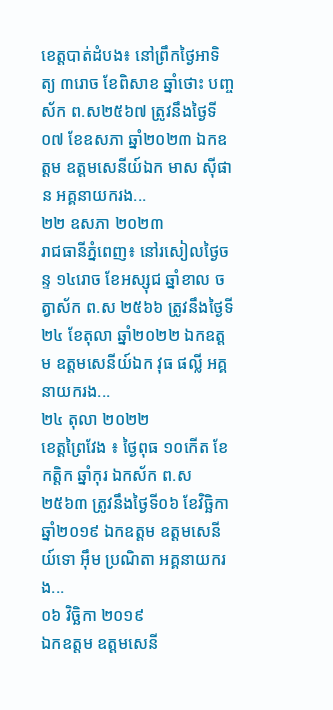ខេត្តបាត់ដំបង៖ នៅព្រឹកថ្ងៃអាទិត្យ ៣រោច ខែពិសាខ ឆ្នាំថោះ បញ្ចស័ក ព.ស២៥៦៧ ត្រូវនឹងថ្ងៃទី០៧ ខែឧសភា ឆ្នាំ២០២៣ ឯកឧត្ដម ឧត្តមសេនីយ៍ឯក មាស ស៊ីផាន អគ្គនាយករង...
២២ ឧសភា ២០២៣
រាជធានីភ្នំពេញ៖ នៅរសៀលថ្ងៃចន្ទ ១៤រោច ខែអស្សុជ ឆ្នាំខាល ចត្វាស័ក ព.ស ២៥៦៦ ត្រូវនឹងថ្ងៃទី២៤ ខែតុលា ឆ្នាំ២០២២ ឯកឧត្តម ឧត្តមសេនីយ៍ឯក វុធ ផល្លី អគ្គនាយករង...
២៤ តុលា ២០២២
ខេត្តព្រៃវែង ៖ ថ្ងៃពុធ ១០កើត ខែកត្តិក ឆ្នាំកុរ ឯកស័ក ព.ស ២៥៦៣ ត្រូវនឹងថ្ងៃទី០៦ ខែវិច្ឆិកា ឆ្នាំ២០១៩ ឯកឧត្ដម ឧត្ដមសេនីយ៍ទោ អ៊ឹម ប្រណិតា អគ្គនាយករង...
០៦ វិច្ឆិកា ២០១៩
ឯកឧត្តម ឧត្ដមសេនី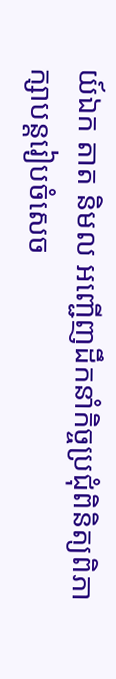យ៍ឯក តាត និមល អញ្ជើញដឹកនាំកិច្ចប្រជុំពិនិត្យពិភាក្សាបន្តរៀបចំសេច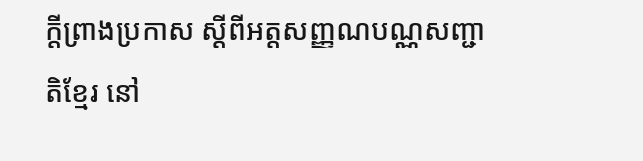ក្តីព្រាងប្រកាស ស្ដីពីអត្តសញ្ញណបណ្ណសញ្ជាតិខ្មែរ នៅ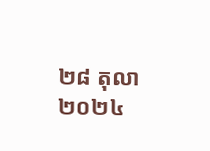២៨ តុលា ២០២៤